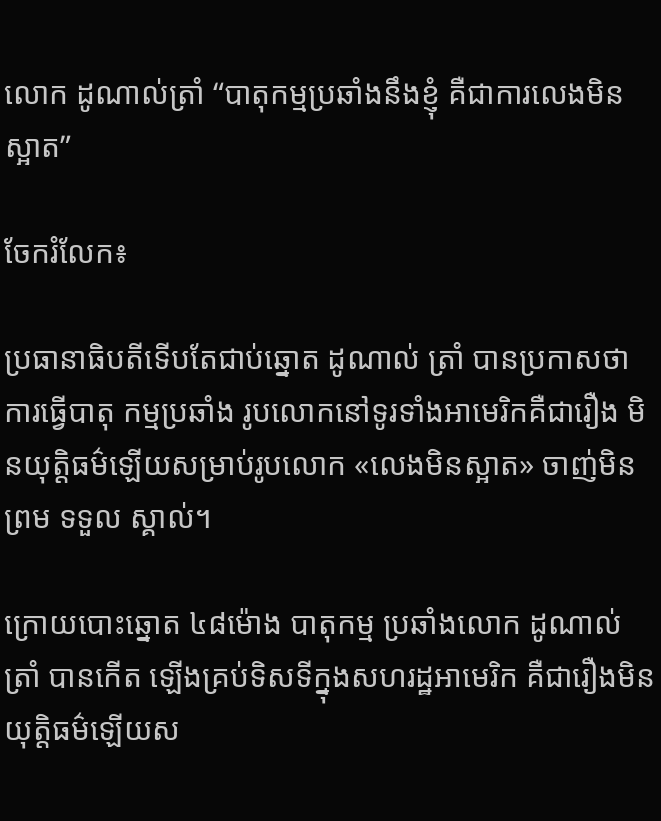លោក ដូណាល់ត្រាំ “បាតុកម្មប្រឆាំងនឹងខ្ញុំ គឺជាការលេងមិនស្អាត”

ចែករំលែក៖

ប្រធានាធិបតីទើបតែជាប់ឆ្នោត ដូណាល់ ត្រាំ បានប្រកាសថា ការធ្វើបាតុ កម្មប្រឆាំង រូបលោកនៅទូរទាំងអាមេរិកគឺជារឿង មិនយុត្តិធម៌ឡើយសម្រាប់រូបលោក «លេងមិនស្អាត» ចាញ់មិនព្រម ទទួល ស្គាល់។

ក្រោយបោះឆ្នោត ៤៨ម៉ោង បាតុកម្ម ប្រឆាំងលោក ដូណាល់ ត្រាំ បានកើត ឡើងគ្រប់ទិសទីក្នុងសហរដ្ឋអាមេរិក គឺជារឿងមិនយុត្តិធម៌ឡើយស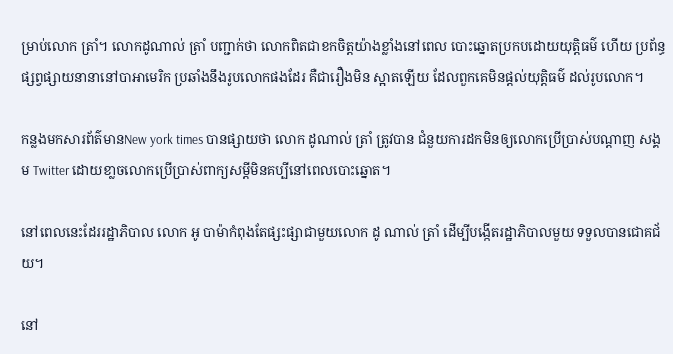ម្រាប់លោក ត្រាំ។ លោកដូណាល់ ត្រាំ បញ្ជាក់ថា លោកពិតជាខកចិត្តយ៉ាងខ្លាំងនៅពេល បោះឆ្នោតប្រកបដោយយុត្តិធម៌ ហើយ ប្រព័ន្ធផ្សព្វផ្សាយនានានៅបាអាមេរិក ប្រឆាំងនឹងរូបលោកផងដែរ គឺជារឿងមិន ស្អាតឡើយ ដែលពួកគេមិនផ្តល់យុត្តិធម៌ ដល់រូបលោក។

កន្លងមកសារព័ត៌មានNew york times បានផ្សាយថា លោក ដូណាល់ ត្រាំ ត្រូវបាន ជំនួយការដកមិនឲ្យលោកប្រើប្រាស់បណ្តាញ សង្គម Twitter ដោយខា្លចលោកប្រើប្រាស់ពាក្យសម្តីមិនគប្បីនៅពេលបោះឆ្នោត។

នៅពេលនេះដែររដ្ឋាភិបាល លោក អូ បាម៉ាកំពុងតែផ្សះផ្សាជាមួយលោក ដូ ណាល់ ត្រាំ ដើម្បីបង្កើតរដ្ឋាភិបាលមួយ ទទួលបានជោគជ័យ។

នៅ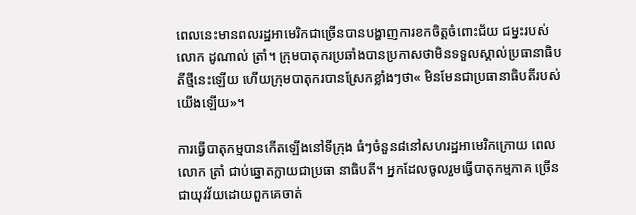ពេលនេះមានពលរដ្ឋអាមេរិកជាច្រើនបានបង្ហាញការខកចិត្តចំពោះជ័យ ជម្នះរបស់លោក ដូណាល់ ត្រាំ។ ក្រុមបាតុករប្រឆាំងបានប្រកាសថាមិនទទួលស្គាល់ប្រធានាធិបតីថ្មីនេះឡើយ ហើយក្រុមបាតុករបានស្រែកខ្លាំងៗថា« មិនមែនជាប្រធានាធិបតីរបស់យើងឡើយ»។

ការធ្វើបាតុកម្មបានកើតឡើងនៅទីក្រុង ធំៗចំនួន៨នៅសហរដ្ឋអាមេរិកក្រោយ ពេលលោក ត្រាំ ជាប់ឆ្នោតក្លាយជាប្រធា នាធិបតី។ អ្នកដែលចូលរួមធ្វើបាតុកម្មភាគ ច្រើនជាយុវវ័យដោយពួកគេចាត់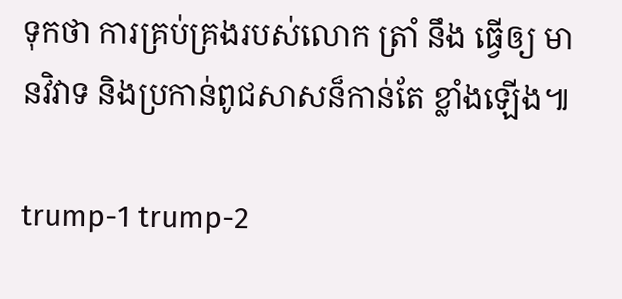ទុកថា ការគ្រប់គ្រងរបស់លោក ត្រាំ នឹង ធ្វើឲ្យ មានវិវាទ និងប្រកាន់ពូជសាសន៏កាន់តែ ខ្លាំងឡើង៕

trump-1 trump-2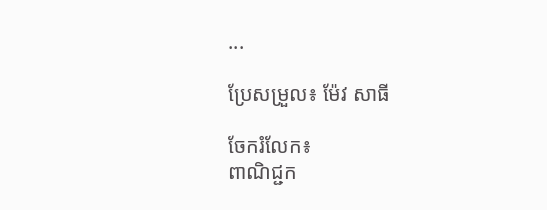...

ប្រែសម្រួល៖ ម៉ែវ សាធី

ចែករំលែក៖
ពាណិជ្ជក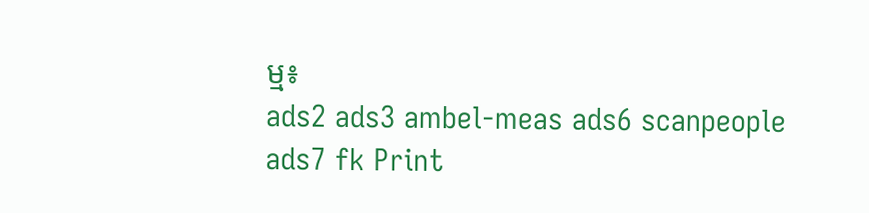ម្ម៖
ads2 ads3 ambel-meas ads6 scanpeople ads7 fk Print